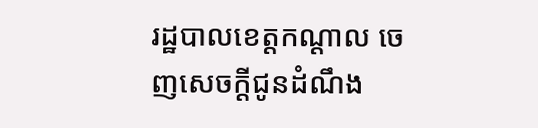រដ្ឋបាលខេត្តកណ្ដាល ចេញសេចក្ដីជូនដំណឹង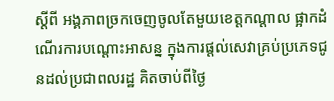ស្តីពី អង្គភាពច្រកចេញចូលតែមួយខេត្តកណ្ដាល ផ្អាកដំណើរការបណ្ដោះអាសន្ន ក្នុងការផ្ដល់សេវាគ្រប់ប្រភេទជូនដល់ប្រជាពលរដ្ឋ គិតចាប់ពីថ្ងៃ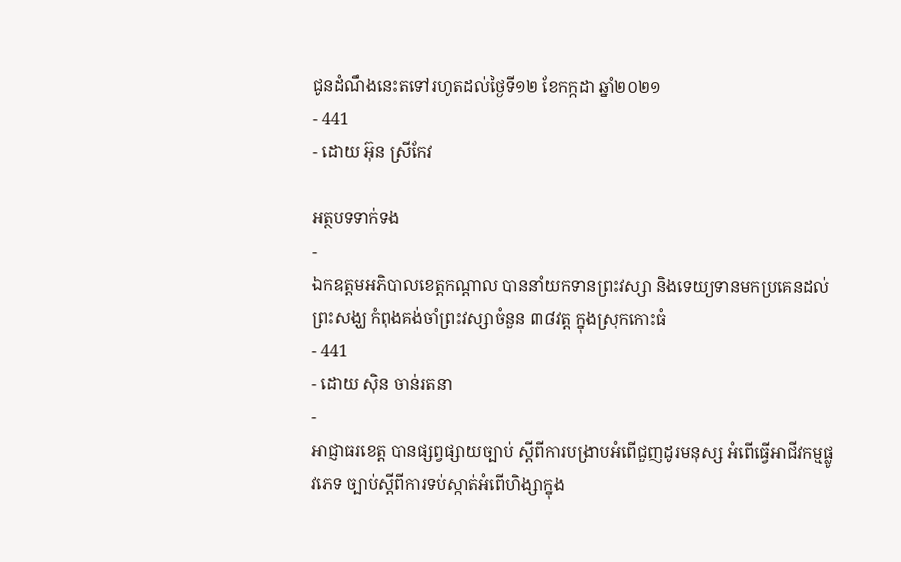ជូនដំណឹងនេះតទៅរហូតដល់ថ្ងៃទី១២ ខែកក្កដា ឆ្នាំ២០២១
- 441
- ដោយ អ៊ុន ស្រីកែវ

អត្ថបទទាក់ទង
-
ឯកឧត្តមអភិបាលខេត្តកណ្តាល បាននាំយកទានព្រះវស្សា និងទេយ្យទានមកប្រគេនដល់ព្រះសង្ឃ កំពុងគង់ចាំព្រះវស្សាចំនួន ៣៨វត្ត ក្នុងស្រុកកោះធំ
- 441
- ដោយ ស៊ិន ចាន់រតនា
-
អាជ្ញាធរខេត្ត បានផ្សព្វផ្សាយច្បាប់ ស្ដីពីការបង្រាបអំពើជួញដូរមនុស្ស អំពើធ្វើអាជីវកម្មផ្លូវភេទ ច្បាប់ស្ដីពីការទប់ស្កាត់អំពើហិង្សាក្នុង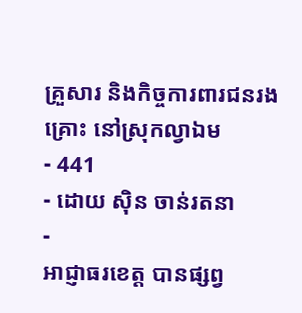គ្រួសារ និងកិច្ចការពារជនរងគ្រោះ នៅស្រុកល្វាឯម
- 441
- ដោយ ស៊ិន ចាន់រតនា
-
អាជ្ញាធរខេត្ត បានផ្សព្វ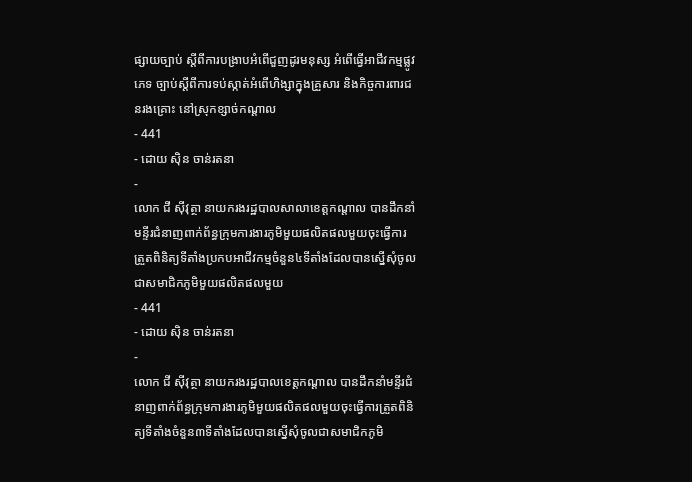ផ្សាយច្បាប់ ស្ដីពីការបង្រាបអំពើជួញដូរមនុស្ស អំពើធ្វើអាជីវកម្មផ្លូវភេទ ច្បាប់ស្ដីពីការទប់ស្កាត់អំពើហិង្សាក្នុងគ្រួសារ និងកិច្ចការពារជនរងគ្រោះ នៅស្រុកខ្សាច់កណ្ដាល
- 441
- ដោយ ស៊ិន ចាន់រតនា
-
លោក ជី ស៊ីវុត្ថា នាយករងរដ្ឋបាលសាលាខេត្តកណ្ដាល បានដឹកនាំមន្ទីរជំនាញពាក់ព័ន្ធក្រុមការងារភូមិមួយផលិតផលមួយចុះធ្វើការត្រួតពិនិត្យទីតាំងប្រកបអាជីវកម្មចំនួន៤ទីតាំងដែលបានស្នើសុំចូលជាសមាជិកភូមិមួយផលិតផលមួយ
- 441
- ដោយ ស៊ិន ចាន់រតនា
-
លោក ជី ស៊ីវុត្ថា នាយករងរដ្ឋបាលខេត្តកណ្ដាល បានដឹកនាំមន្ទីរជំនាញពាក់ព័ន្ធក្រុមការងារភូមិមួយផលិតផលមួយចុះធ្វើការត្រួតពិនិត្យទីតាំងចំនួន៣ទីតាំងដែលបានស្នើសុំចូលជាសមាជិកភូមិ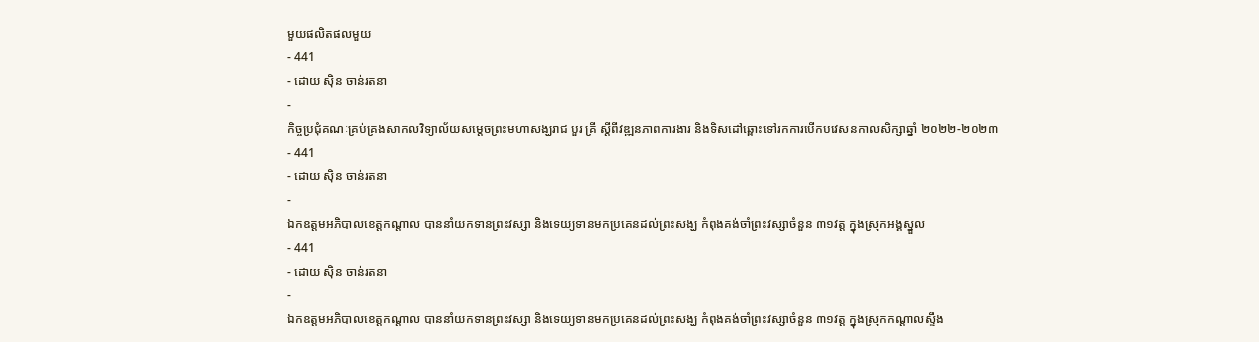មួយផលិតផលមួយ
- 441
- ដោយ ស៊ិន ចាន់រតនា
-
កិច្ចប្រជុំគណៈគ្រប់គ្រងសាកលវិទ្យាល័យសម្តេចព្រះមហាសង្ឃរាជ បួរ គ្រី ស្ដីពីវឌ្ឍនភាពការងារ និងទិសដៅឆ្ពោះទៅរកការបើកបវេសនកាលសិក្សាឆ្នាំ ២០២២-២០២៣
- 441
- ដោយ ស៊ិន ចាន់រតនា
-
ឯកឧត្តមអភិបាលខេត្តកណ្តាល បាននាំយកទានព្រះវស្សា និងទេយ្យទានមកប្រគេនដល់ព្រះសង្ឃ កំពុងគង់ចាំព្រះវស្សាចំនួន ៣១វត្ត ក្នុងស្រុកអង្គស្នួល
- 441
- ដោយ ស៊ិន ចាន់រតនា
-
ឯកឧត្តមអភិបាលខេត្តកណ្តាល បាននាំយកទានព្រះវស្សា និងទេយ្យទានមកប្រគេនដល់ព្រះសង្ឃ កំពុងគង់ចាំព្រះវស្សាចំនួន ៣១វត្ត ក្នុងស្រុកកណ្ដាលស្ទឹង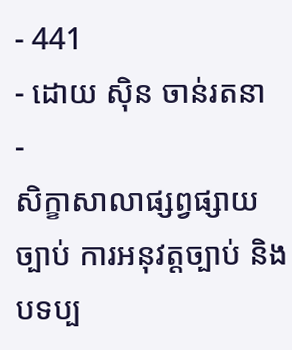- 441
- ដោយ ស៊ិន ចាន់រតនា
-
សិក្ខាសាលាផ្សព្វផ្សាយ ច្បាប់ ការអនុវត្តច្បាប់ និងបទប្ប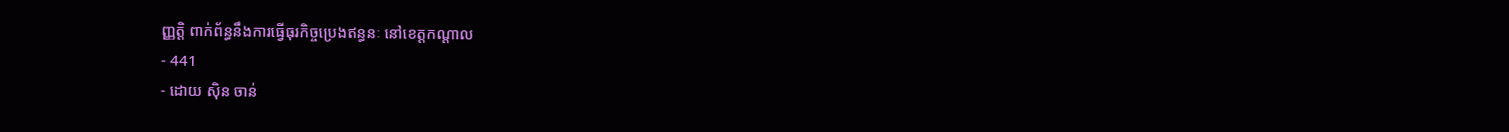ញ្ញត្តិ ពាក់ព័ន្ធនឹងការធ្វើធុរកិច្ចប្រេងឥន្ធនៈ នៅខេត្តកណ្តាល
- 441
- ដោយ ស៊ិន ចាន់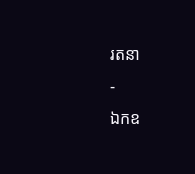រតនា
-
ឯកឧ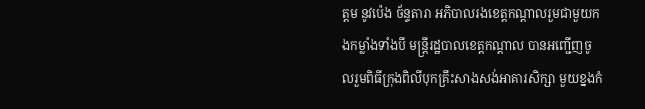ត្ដម នូវប៉េង ច័ន្ទតារា អភិបាលរងខេត្តកណ្តាលរួមជាមួយកងកម្លាំងទាំងបី មន្ត្រីរដ្ឋបាលខេត្តកណ្តាល បានអញ្ជើញចូលរួមពិធីក្រុងពិលីបុកគ្រឹះសាងសង់អាគារសិក្សា មួយខ្នងកំ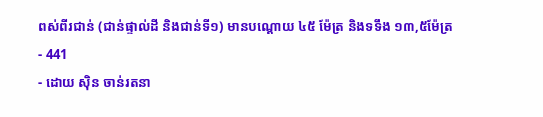ពស់ពីរជាន់ (ជាន់ផ្ទាល់ដី និងជាន់ទី១) មានបណ្ដោយ ៤៥ ម៉ែត្រ និងទទឹង ១៣,៥ម៉ែត្រ
- 441
- ដោយ ស៊ិន ចាន់រតនា